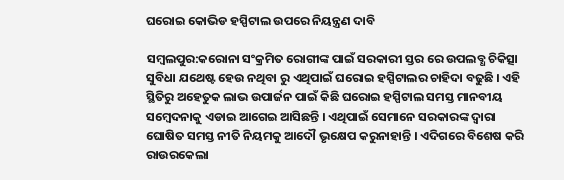ଘରୋଇ କୋଭିଡ ହସ୍ପିଟାଲ ଉପରେ ନିୟନ୍ତ୍ରଣ ଦାବି

ସମ୍ବଲପୁର:କରୋନା ସଂକ୍ରମିତ ରୋଗୀଙ୍କ ପାଇଁ ସରକାରୀ ସ୍ତର ରେ ଉପଲବ୍ଧ ଚିକିତ୍ସା ସୁବିଧା ଯଥେଷ୍ଟ ହେଉ ନଥିବା ରୁ ଏଥିପାଇଁ ଘରୋଇ ହସ୍ପିଟାଲର ଚାହିଦା ବଢୁଛି । ଏହି ସ୍ଥିତିରୁ ଅହେତୁକ ଲାଭ ଉପାର୍ଜନ ପାଇଁ କିଛି ଘରୋଇ ହସ୍ପିଟାଲ ସମସ୍ତ ମାନବୀୟ ସମ୍ବେଦନାକୁ ଏଡାଇ ଆଗେଇ ଆସିଛନ୍ତି । ଏଥିପାଇଁ ସେମାନେ ସରକାରଙ୍କ ଦ୍ୱାରା ଘୋଷିତ ସମସ୍ତ ନୀତି ନିୟମକୁ ଆଦୌ ଭୃକ୍ଷେପ କରୁନାହାନ୍ତି । ଏଦିଗରେ ବିଶେଷ କରି ରାଉରକେଲା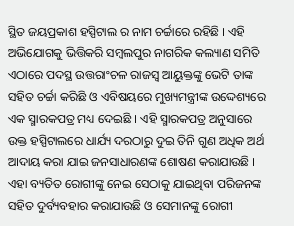ସ୍ଥିତ ଜୟପ୍ରକାଶ ହସ୍ପିଟାଲ ର ନାମ ଚର୍ଚ୍ଚାରେ ରହିଛି । ଏହି ଅଭିଯୋଗକୁ ଭିତ୍ତିକରି ସମ୍ବଲପୁର ନାଗରିକ କଲ୍ୟାଣ ସମିତି ଏଠାରେ ପଦସ୍ଥ ଉତ୍ତରାଂଚଳ ରାଜସ୍ୱ ଆୟୁକ୍ତଙ୍କୁ ଭେଟି ତାଙ୍କ ସହିତ ଚର୍ଚ୍ଚା କରିଛି ଓ ଏବିଷୟରେ ମୁଖ୍ୟମନ୍ତ୍ରୀଙ୍କ ଉଦ୍ଦେଶ୍ୟରେ ଏକ ସ୍ମାରକପତ୍ର ମଧ୍ୟ ଦେଇଛି । ଏହି ସ୍ମାରକପତ୍ର ଅନୁସାରେ ଉକ୍ତ ହସ୍ପିଟାଲରେ ଧାର୍ଯ୍ୟ ଦରଠାରୁ ଦୁଇ ତିନି ଗୁଣ ଅଧିକ ଅର୍ଥ ଆଦାୟ କରା ଯାଇ ଜନସାଧାରଣଙ୍କ ଶୋଷଣ କରାଯାଉଛି । ଏହା ବ୍ୟତିତ ରୋଗୀଙ୍କୁ ନେଇ ସେଠାକୁ ଯାଇଥିବା ପରିଜନଙ୍କ ସହିତ ଦୁର୍ବ୍ୟବହାର କରାଯାଉଛି ଓ ସେମାନଙ୍କୁ ରୋଗୀ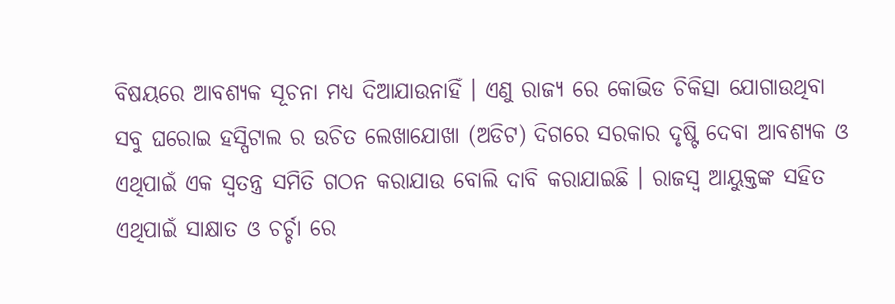ବିଷୟରେ ଆବଶ୍ୟକ ସୂଚନା ମଧ୍ୟ ଦିଆଯାଉନାହିଁ । ଏଣୁ ରାଜ୍ୟ ରେ କୋଭିଡ ଚିକିତ୍ସା ଯୋଗାଉଥିବା ସବୁ ଘରୋଇ ହସ୍ପିଟାଲ ର ଉଚିତ ଲେଖାଯୋଖା (ଅଡିଟ) ଦିଗରେ ସରକାର ଦୃଷ୍ଟି ଦେବା ଆବଶ୍ୟକ ଓ ଏଥିପାଇଁ ଏକ ସ୍ୱତନ୍ତ୍ର ସମିତି ଗଠନ କରାଯାଉ ବୋଲି ଦାବି କରାଯାଇଛି । ରାଜସ୍ୱ ଆୟୁକ୍ତଙ୍କ ସହିତ ଏଥିପାଇଁ ସାକ୍ଷାତ ଓ ଚର୍ଚ୍ଚା ରେ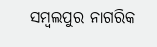ସମ୍ବଲପୁର ନାଗରିକ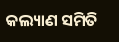କଲ୍ୟାଣ ସମିତି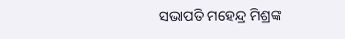ସଭାପତି ମହେନ୍ଦ୍ର ମିଶ୍ରଙ୍କ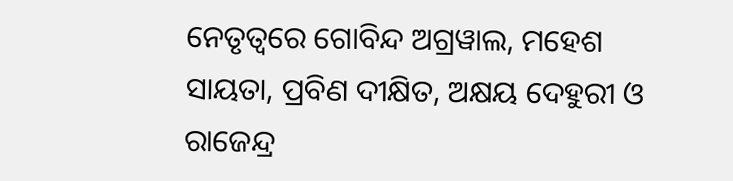ନେତୃତ୍ୱରେ ଗୋବିନ୍ଦ ଅଗ୍ରୱାଲ, ମହେଶ ସାୟତା, ପ୍ରବିଣ ଦୀକ୍ଷିତ, ଅକ୍ଷୟ ଦେହୁରୀ ଓ ରାଜେନ୍ଦ୍ର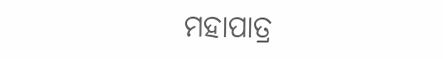ମହାପାତ୍ର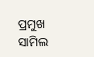ପ୍ରମୁଖ ସାମିଲ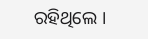ରହିଥିଲେ ।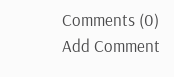Comments (0)
Add Comment